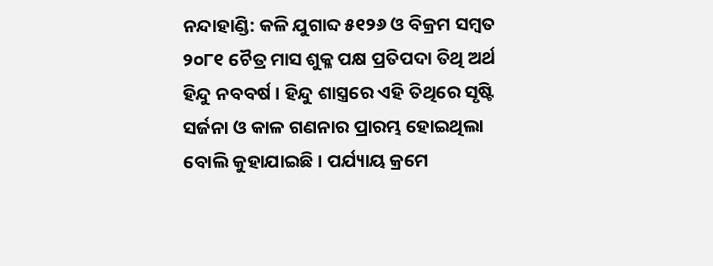ନନ୍ଦାହାଣ୍ଡି: କଳି ଯୁଗାବ୍ଦ ୫୧୨୬ ଓ ବିକ୍ରମ ସମ୍ବତ ୨୦୮୧ ଚୈତ୍ର ମାସ ଶୁକ୍ଳ ପକ୍ଷ ପ୍ରତିପଦା ତିଥି ଅର୍ଥ ହିନ୍ଦୁ ନବବର୍ଷ । ହିନ୍ଦୁ ଶାସ୍ତ୍ରରେ ଏହି ତିଥିରେ ସୃଷ୍ଟି ସର୍ଜନା ଓ କାଳ ଗଣନାର ପ୍ରାରମ୍ଭ ହୋଇଥିଲା ବୋଲି କୁହାଯାଇଛି । ପର୍ଯ୍ୟାୟ କ୍ରମେ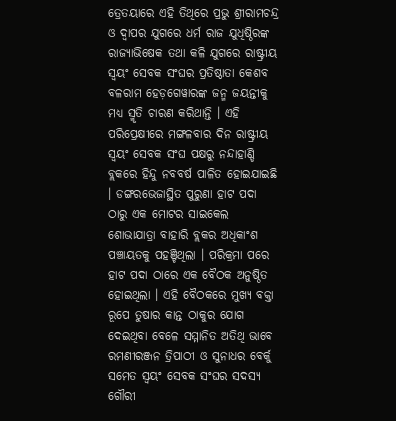ତ୍ରେତୟାରେ ଏହି ତିଥିରେ ପ୍ରଭୁ ଶ୍ରୀରାମଚନ୍ଦ୍ର ଓ ଦ୍ୱାପର ଯୁଗରେ ଧର୍ମ ରାଜ ଯୁଧିଷ୍ଠିରଙ୍କ ରାଜ୍ୟାଭିଷେକ ତଥା କଳି ଯୁଗରେ ରାଷ୍ଟ୍ରୀୟ ସ୍ୱୟଂ ସେବକ ସଂଘର ପ୍ରତିଷ୍ଠାତା କେଶବ ବଳରାମ ହେଡ଼ଗେୱାରଙ୍କ ଜନ୍ମ ଜୟନ୍ତୀକୁ ମଧ୍ୟ ସ୍ମୃତି ଚାରଣ କରିଥାନ୍ତି । ଏହି ପରିପ୍ରେକ୍ଷୀରେ ମଙ୍ଗଳବାର ଦିନ ରାଷ୍ଟ୍ରୀୟ ସ୍ୱୟଂ ସେବକ ସଂଘ ପକ୍ଷରୁ ନନ୍ଦାହାଣ୍ଡି ବ୍ଲକରେ ହିନ୍ଦୁ ନବବର୍ଷ ପାଳିତ ହୋଇଯାଇଛି । ଡଙ୍ଗରଭେଜାସ୍ଥିତ ପୁରୁଣା ହାଟ ପଦା ଠାରୁ ଏକ ମୋଟର ସାଇକେଲ ଶୋଭାଯାତ୍ରା ବାହାରି ବ୍ଲକର ଅଧିକାଂଶ ପଞ୍ଚାୟତକୁ ପହଞ୍ଚିଥିଲା । ପରିକ୍ରମା ପରେ ହାଟ ପଦା ଠାରେ ଏକ ବୈଠକ ଅନୁଷ୍ଠିତ ହୋଇଥିଲା । ଏହି ବୈଠକରେ ମୁଖ୍ୟ ବକ୍ତା ରୂପେ ତୁଷାର କାନ୍ତ ଠାକୁର ଯୋଗ ଦେଇଥିବା ବେଳେ ସମ୍ମାନିତ ଅତିଥି ଭାବେ ରମଣୀରଞ୍ଜନ ତ୍ରିପାଠୀ ଓ ସୁନାଧର ବେର୍କୁ ସମେତ ସ୍ୱୟଂ ସେବକ ସଂଘର ସଦସ୍ୟ ଗୌରୀ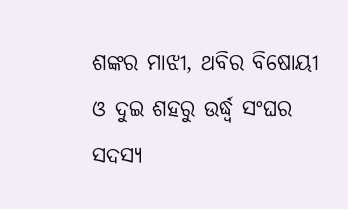ଶଙ୍କର ମାଝୀ, ଥବିର ବିଷୋୟୀ ଓ ଦୁଇ ଶହରୁ ଉର୍ଦ୍ଧ୍ୱ ସଂଘର ସଦସ୍ୟ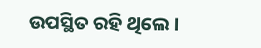ଉପସ୍ଥିତ ରହି ଥିଲେ ।